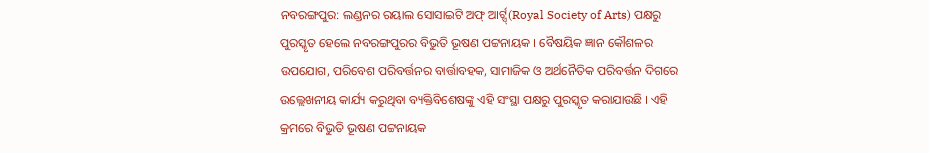ନବରଙ୍ଗପୁର: ଲଣ୍ଡନର ରୟାଲ ସୋସାଇଟି ଅଫ୍ ଆର୍ଟ୍ସ୍(Royal Society of Arts) ପକ୍ଷରୁ ପୁରସ୍କୃତ ହେଲେ ନବରଙ୍ଗପୁରର ବିଭୁତି ଭୂଷଣ ପଟ୍ଟନାୟକ । ବୈଷୟିକ ଜ୍ଞାନ କୌଶଳର ଉପଯୋଗ, ପରିବେଶ ପରିବର୍ତ୍ତନର ବାର୍ତ୍ତାବହକ, ସାମାଜିକ ଓ ଅର୍ଥନୈତିକ ପରିବର୍ତ୍ତନ ଦିଗରେ ଉଲ୍ଲେଖନୀୟ କାର୍ଯ୍ୟ କରୁଥିବା ବ୍ୟକ୍ତିବିଶେଷଙ୍କୁ ଏହି ସଂସ୍ଥା ପକ୍ଷରୁ ପୁରସ୍କୃତ କରାଯାଉଛି । ଏହି କ୍ରମରେ ବିଭୁତି ଭୂଷଣ ପଟ୍ଟନାୟକ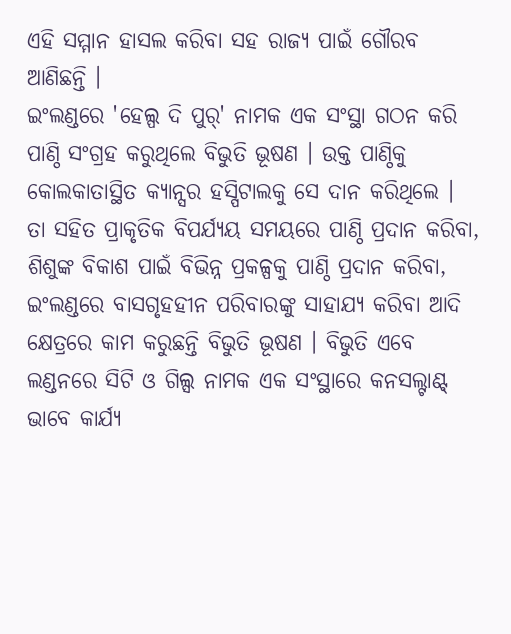ଏହି ସମ୍ମାନ ହାସଲ କରିବା ସହ ରାଜ୍ୟ ପାଇଁ ଗୌରବ ଆଣିଛନ୍ତି ।
ଇଂଲଣ୍ଡରେ 'ହେଲ୍ପ ଦି ପୁର୍' ନାମକ ଏକ ସଂସ୍ଥା ଗଠନ କରି ପାଣ୍ଠି ସଂଗ୍ରହ କରୁଥିଲେ ବିଭୁତି ଭୂଷଣ । ଉକ୍ତ ପାଣ୍ଠିକୁ କୋଲକାତାସ୍ଥିତ କ୍ୟାନ୍ସର ହସ୍ପିଟାଲକୁ ସେ ଦାନ କରିଥିଲେ । ତା ସହିତ ପ୍ରାକୃତିକ ବିପର୍ଯ୍ୟୟ ସମୟରେ ପାଣ୍ଠି ପ୍ରଦାନ କରିବା, ଶିଶୁଙ୍କ ବିକାଶ ପାଇଁ ବିଭିନ୍ନ ପ୍ରକଳ୍ପକୁ ପାଣ୍ଠି ପ୍ରଦାନ କରିବା, ଇଂଲଣ୍ଡରେ ବାସଗୃହହୀନ ପରିବାରଙ୍କୁ ସାହାଯ୍ୟ କରିବା ଆଦି କ୍ଷେତ୍ରରେ କାମ କରୁଛନ୍ତି ବିଭୁତି ଭୂଷଣ । ବିଭୁତି ଏବେ ଲଣ୍ଡନରେ ସିଟି ଓ ଗିଲ୍ସ ନାମକ ଏକ ସଂସ୍ଥାରେ କନସଲ୍ଟାଣ୍ଟ୍ ଭାବେ କାର୍ଯ୍ୟ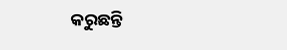କରୁଛନ୍ତି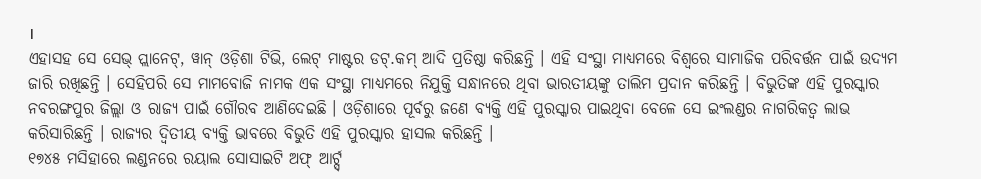।
ଏହାସହ ସେ ସେଭ୍ ପ୍ଲାନେଟ୍, ୱାନ୍ ଓଡ଼ିଶା ଟିଭି, ଲେଟ୍ ମାଷ୍ଟର ଡଟ୍.କମ୍ ଆଦି ପ୍ରତିଷ୍ଠା କରିଛନ୍ତି । ଏହି ସଂସ୍ଥା ମାଧ୍ୟମରେ ବିଶ୍ୱରେ ସାମାଜିକ ପରିବର୍ତ୍ତନ ପାଇଁ ଉଦ୍ୟମ ଜାରି ରଖିଛନ୍ତି । ସେହିପରି ସେ ମାମବୋଜି ନାମକ ଏକ ସଂସ୍ଥା ମାଧ୍ୟମରେ ନିଯୁକ୍ତି ସନ୍ଧାନରେ ଥିବା ଭାରତୀୟଙ୍କୁ ତାଲିମ ପ୍ରଦାନ କରିଛନ୍ତି । ବିଭୁତିଙ୍କ ଏହି ପୁରସ୍କାର ନବରଙ୍ଗପୁର ଜିଲ୍ଲା ଓ ରାଜ୍ୟ ପାଇଁ ଗୌରବ ଆଣିଦେଇଛି । ଓଡ଼ିଶାରେ ପୂର୍ବରୁ ଜଣେ ବ୍ୟକ୍ତି ଏହି ପୁରସ୍କାର ପାଇଥିବା ବେଳେ ସେ ଇଂଲଣ୍ଡର ନାଗରିକତ୍ୱ ଲାଭ କରିସାରିଛନ୍ତି । ରାଜ୍ୟର ଦ୍ବିତୀୟ ବ୍ୟକ୍ତି ଭାବରେ ବିଭୁତି ଏହି ପୁରସ୍କାର ହାସଲ କରିଛନ୍ତି ।
୧୭୪୫ ମସିହାରେ ଲଣ୍ଡନରେ ରୟାଲ ସୋସାଇଟି ଅଫ୍ ଆର୍ଟ୍ସ୍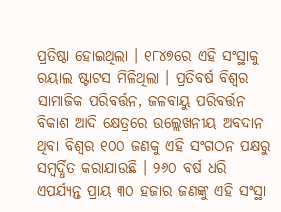ପ୍ରତିଷ୍ଠା ହୋଇଥିଲା । ୧୮୪୭ରେ ଏହି ସଂସ୍ଥାକୁ ରୟାଲ ଷ୍ଟାଟସ ମିଳିଥିଲା । ପ୍ରତିବର୍ଷ ବିଶ୍ୱର ସାମାଜିକ ପରିବର୍ତ୍ତନ, ଜଳବାୟୁ ପରିବର୍ତ୍ତନ ବିକାଶ ଆଦି କ୍ଷେତ୍ରରେ ଉଲ୍ଲେଖନୀୟ ଅବଦାନ ଥିବା ବିଶ୍ୱର ୧୦୦ ଜଣକୁ ଏହି ସଂଗଠନ ପକ୍ଷରୁ ସମ୍ବର୍ଦ୍ଧିତ କରାଯାଉଛି । ୨୬୦ ବର୍ଷ ଧରି ଏପର୍ଯ୍ୟନ୍ତ ପ୍ରାୟ ୩୦ ହଜାର ଜଣଙ୍କୁ ଏହି ସଂସ୍ଥା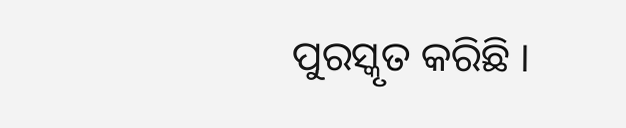ପୁରସ୍କୃତ କରିଛି ।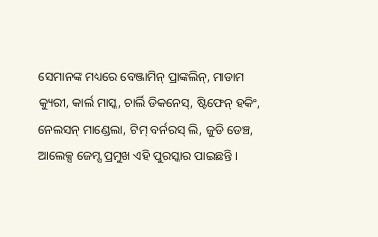ସେମାନଙ୍କ ମଧ୍ୟରେ ବେଞ୍ଜାମିନ୍ ପ୍ରାଙ୍କଲିନ୍, ମାଡାମ କ୍ୟୁରୀ, କାର୍ଲ ମାସ୍କ, ଚାର୍ଲି ଡିକନେସ୍, ଷ୍ଟିଫେନ୍ ହକିଂ, ନେଲସନ୍ ମାଣ୍ଡେଲା, ଟିମ୍ ବର୍ନରସ୍ ଲି, ଜୁଡି ଡେଞ୍ଚ, ଆଲେକ୍ସ ଜେମ୍ସ ପ୍ରମୁଖ ଏହି ପୁରସ୍କାର ପାଇଛନ୍ତି ।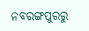ନବରଙ୍ଗପୁରରୁ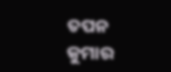ତପନ କୁମାର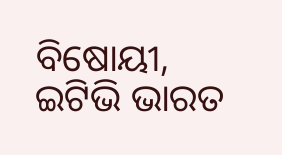ବିଷୋୟୀ, ଇଟିଭି ଭାରତ